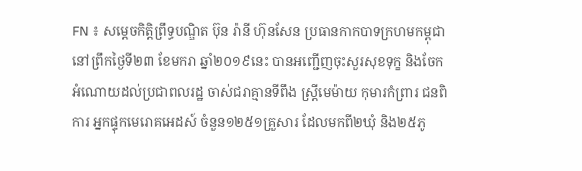FN ៖ សម្ដេចកិត្ដិព្រឹទ្ធបណ្ឌិត ប៊ុន រ៉ានី ហ៊ុនសែន ប្រធានកាកបាទក្រហមកម្ពុជា នៅព្រឹកថ្ងៃទី២៣ ខែមករា ឆ្នាំ២០១៩នេះ បានអញ្ជើញចុះសួរសុខទុក្ខ និងចែកអំណោយដល់ប្រជាពលរដ្ឋ ចាស់ជរាគ្មានទីពឹង ស្ដ្រីមេម៉ាយ កុមារកំព្រារ ជនពិការ អ្នកផ្ទុកមេរោគអេដស៍ ចំនួន១២៥១គ្រួសារ ដែលមកពី២ឃុំ និង២៥ភូ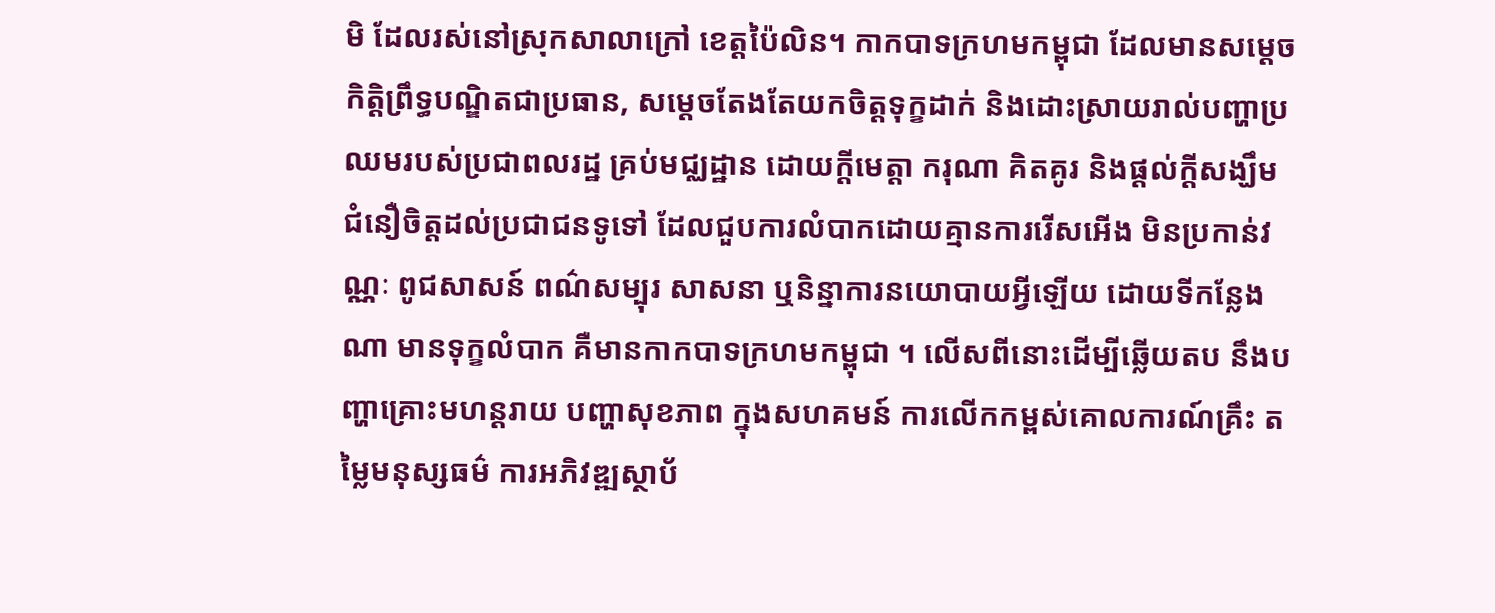មិ ដែលរស់នៅស្រុកសាលាក្រៅ ខេត្ដប៉ៃលិន។ កាកបាទក្រហមកម្ពុជា ដែលមានសម្ដេចកិត្ដិព្រឹទ្ធបណ្ឌិតជាប្រធាន, សម្ដេចតែងតែយកចិត្ដទុក្ខដាក់ និងដោះស្រាយរាល់បញ្ហាប្រឈមរបស់ប្រជាពលរដ្ឋ គ្រប់មជ្ឈដ្ឋាន ដោយក្តីមេត្តា ករុណា គិតគូរ និងផ្តល់ក្តីសង្ឃឹម ជំនឿចិត្តដល់ប្រជាជនទូទៅ ដែលជួបការលំបាកដោយគ្មានការរើសអើង មិនប្រកាន់វណ្ណៈ ពូជសាសន៍ ពណ៌សម្បុរ សាសនា ឬនិន្នាការនយោបាយអ្វីឡើយ ដោយទីកន្លែងណា មានទុក្ខលំបាក គឺមានកាកបាទក្រហមកម្ពុជា ។ លើសពីនោះដើម្បីឆ្លើយតប នឹងបញ្ហាគ្រោះមហន្ដរាយ បញ្ហាសុខភាព ក្នុងសហគមន៍ ការលើកកម្ពស់គោលការណ៍គ្រឹះ តម្លៃមនុស្សធម៌ ការអភិវឌ្ឍស្ថាប័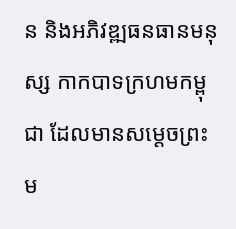ន និងអភិវឌ្ឍធនធានមនុស្ស កាកបាទក្រហមកម្ពុជា ដែលមានសម្តេចព្រះម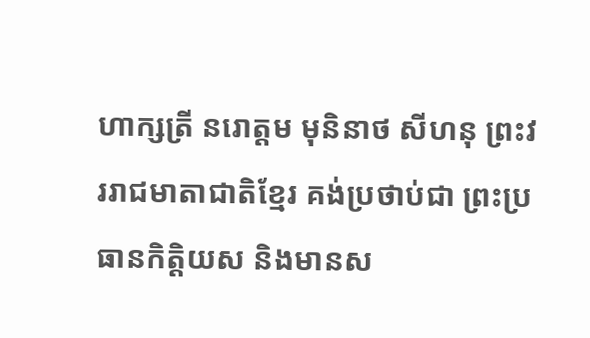ហាក្សត្រី នរោត្តម មុនិនាថ សីហនុ ព្រះវររាជមាតាជាតិខ្មែរ គង់ប្រថាប់ជា ព្រះប្រធានកិត្តិយស និងមានស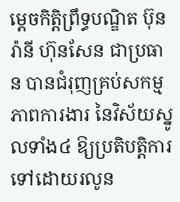ម្តេចកិត្តិព្រឹទ្ធបណ្ឌិត ប៊ុន រ៉ានី ហ៊ុនសែន ជាប្រធាន បានជំរុញគ្រប់សកម្មភាពការងារ នៃវិស័យស្នូលទាំង៤ ឱ្យប្រតិបត្តិការ ទៅដោយរលូន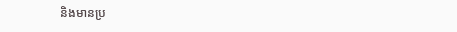និងមានប្រ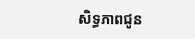សិទ្ធភាពជូន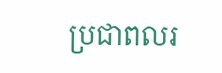ប្រជាពលរ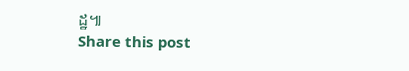ដ្ឋ៕
Share this post